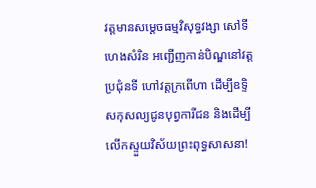វត្តមានសម្តេចធម្មវិសុទ្ធវង្សា សៅទី ហេងសំរិន អញ្ជើញកាន់បិណ្ឌនៅវត្តប្រជុំនទី ហៅវត្តក្រពើហា ដើម្បីឧទ្ទិសកុសល្យជូនបុព្វការីជន និងដើម្បីលើកស្ទួយវិស័យព្រះពុទ្ធសាសនា!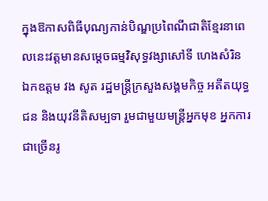ក្នុងឱកាសពិធីបុណ្យកាន់បិណ្ឌប្រពៃណីជាតិខ្មែរនាពេលនេះវត្តមានសម្តេចធម្មវិសុទ្ធវង្សាសៅទី ហេងសំរិន ឯកឧត្តម វង សូត រដ្ឋមន្ត្រីក្រសួងសង្គមកិច្ច អតីតយុទ្ធជន និងយុវនីតិសម្បទា រួមជាមួយមន្ត្រីអ្នកមុខ អ្នកការជាច្រើនរូ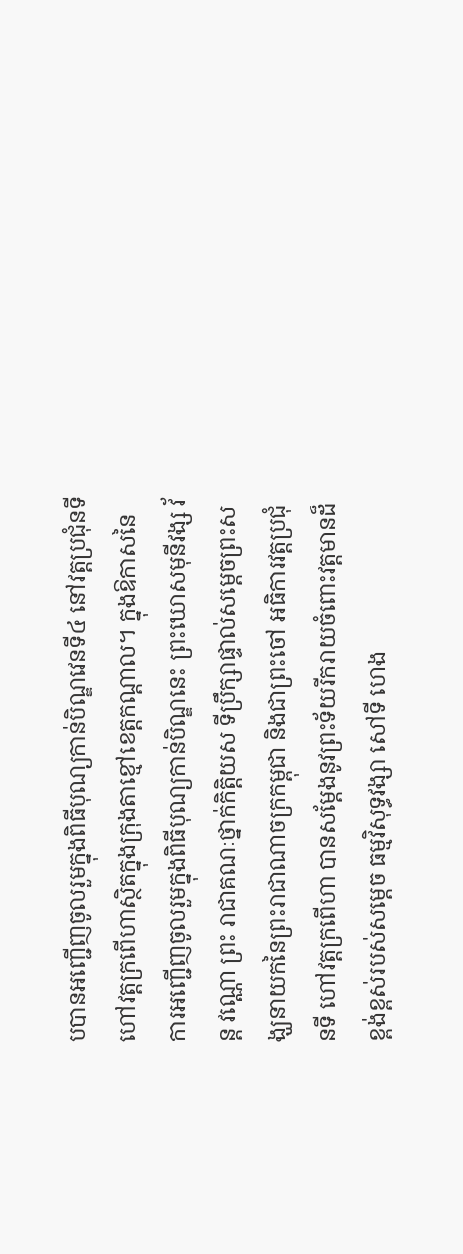បបានអញ្ជើញចូលរួមក្នុងពិធីបុណ្យកាន់បិណ្ឌវេនទី៤ នៅវត្តប្រជុំនទី ហៅវត្តក្រពើហាស្ថិតក្នុងក្រុងតាខ្មៅខេត្តកណ្តាល។ ក្នុងឱកាសនៃការអញ្ជើញចូលរួមក្នុងពិធីបុណ្យកាន់បិណ្ឌនេះ ព្រះឃោសមុនីវង្ស វ័ន្ត វណ្ណោ ព្រះ រាជាគណៈថ្នាក់កិត្តិយស ទីប្រឹក្សាផ្ទាល់សម្តេចព្រះសង្ឃនាយកនៃព្រះរាជាណាចក្រកម្ពុជា និងជាព្រះចៅ អធិការវត្តប្រជុំនទី ហៅវត្តក្រពើហា បានសម្តែងនូវព្រះទ័យរីករាយចំពោះវត្តមានដ៏ខ្ពង់ខ្ពស់របស់សម្តេច ធម្មវិសុទ្ធវង្សា សៅទី ហេង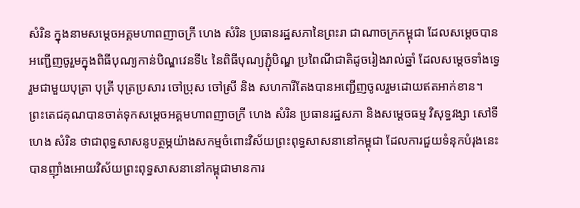សំរិន ក្នុងនាមសម្តេចអគ្គមហាពញាចក្រី ហេង សំរិន ប្រធានរដ្ឋសភានៃព្រះរា ជាណាចក្រកម្ពុជា ដែលសម្តេចបានអញ្ជើញចូរួមក្នុងពិធីបុណ្យកាន់បិណ្ឌវេនទី៤ នៃពិធីបុណ្យភ្ជុំបិណ្ឌ ប្រពៃណីជាតិដូចរៀងរាល់ឆ្នាំ ដែលសម្តេចទាំងទ្វេ រួមជាមួយបុត្រា បុត្រី បុត្រប្រសារ ចៅប្រុស ចៅស្រី និង សហការីតែងបានអញ្ជើញចូលរួមដោយឥតអាក់ខាន។ ព្រះតេជគុណបានចាត់ទុកសម្តេចអគ្គមហាពញាចក្រី ហេង សំរិន ប្រធានរដ្ឋសភា និងសម្តេចធម្ម វិសុទ្ធវង្សា សៅទី ហេង សំរិន ថាជាពុទ្ធសាសនូបត្ថម្ភយ៉ាងសកម្មចំពោះវិស័យព្រះពុទ្ធសាសនានៅកម្ពុជា ដែលការជួយទំនុកបំរុងនេះ បានញ៉ាំងអោយវិស័យព្រះពុទ្ធសាសនានៅកម្ពុជាមានការ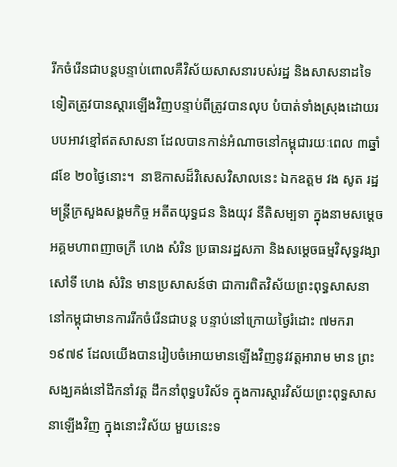រីកចំរើនជាបន្តបន្ទាប់ពោលគឺវិស័យសាសនារបស់រដ្ឋ និងសាសនាដទៃទៀតត្រូវបានស្តារឡើងវិញបន្ទាប់ពីត្រូវបានលុប បំបាត់ទាំងស្រុងដោយរបបអាវខ្មៅឥតសាសនា ដែលបានកាន់អំណាចនៅកម្ពុជារយៈពេល ៣ឆ្នាំ ៨ខែ ២០ថ្ងៃនោះ។  នាឱកាសដ៏វិសេសវិសាលនេះ ឯកឧត្តម វង សូត រដ្ឋមន្ត្រីក្រសួងសង្គមកិច្ច អតីតយុទ្ធជន និងយុវ នីតិសម្បទា ក្នុងនាមសម្តេចអគ្គមហាពញាចក្រី ហេង សំរិន ប្រធានរដ្ឋសភា និងសម្តេចធម្មវិសុទ្ធវង្សា សៅទី ហេង សំរិន មានប្រសាសន៍ថា ជាការពិតវិស័យព្រះពុទ្ធសាសនានៅកម្ពុជាមានការរីកចំរើនជាបន្ត បន្ទាប់នៅក្រោយថ្ងៃរំដោះ ៧មករា ១៩៧៩ ដែលយើងបានរៀបចំអោយមានឡើងវិញនូវវត្តអារាម មាន ព្រះសង្ឃគង់នៅដឹកនាំវត្ត ដឹកនាំពុទ្ធបរិស័ទ ក្នុងការស្តារវិស័យព្រះពុទ្ធសាសនាឡើងវិញ ក្នុងនោះវិស័យ មួយនេះទ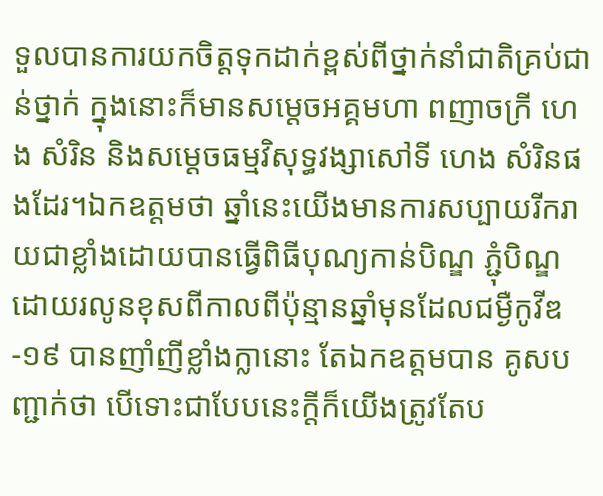ទួលបានការយកចិត្តទុកដាក់ខ្ពស់ពីថ្នាក់នាំជាតិគ្រប់ជាន់ថ្នាក់ ក្នុងនោះក៏មានសម្តេចអគ្គមហា ពញាចក្រី ហេង សំរិន និងសម្តេចធម្មវិសុទ្ធវង្សាសៅទី ហេង សំរិនផងដែរ។ឯកឧត្តមថា ឆ្នាំនេះយើងមានការសប្បាយរីករាយជាខ្លាំងដោយបានធ្វើពិធីបុណ្យកាន់បិណ្ឌ ភ្ជុំបិណ្ឌដោយរលូនខុសពីកាលពីប៉ុន្មានឆ្នាំមុនដែលជម្ងឺកូវីឌ-១៩ បានញាំញីខ្លាំងក្លានោះ តែឯកឧត្តមបាន គូសបញ្ជាក់ថា បើទោះជាបែបនេះក្តីក៏យើងត្រូវតែប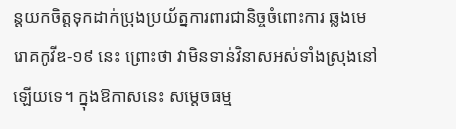ន្តយកចិត្តទុកដាក់ប្រុងប្រយ័ត្នការពារជានិច្ចចំពោះការ ឆ្លងមេរោគកូវីឌ-១៩ នេះ ព្រោះថា វាមិនទាន់វិនាសអស់ទាំងស្រុងនៅឡើយទេ។ ក្នុងឱកាសនេះ សម្តេចធម្ម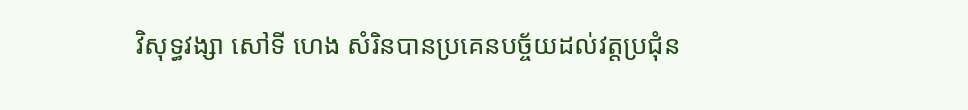វិសុទ្ធវង្សា សៅទី ហេង សំរិនបានប្រគេនបច្ច័យដល់វត្តប្រជុំន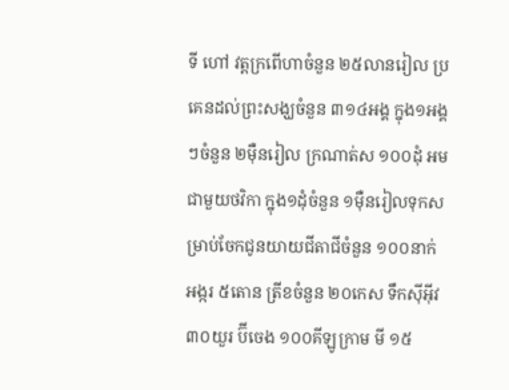ទី ហៅ វត្តក្រពើហាចំនួន ២៥លានរៀល ប្រគេនដល់ព្រះសង្ឃចំនួន ៣១៤អង្គ ក្នុង១អង្គៗចំនួន ២ម៉ឺនរៀល ក្រណាត់ស ១០០ដុំ អមជាមួយថវិកា ក្នុង១ដុំចំនួន ១ម៉ឺនរៀលទុកសម្រាប់ចែកជូនយាយជីតាជីចំនួន ១០០នាក់ អង្ករ ៥តោន ត្រីខចំនួន ២០កេស ទឹកស៊ីអ៊ីវ៣០យួរ ប៊ីចេង ១០០គីឡូក្រាម មី ១៥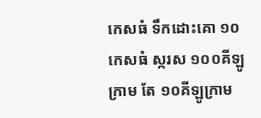កេសធំ ទឹកដោះគោ ១០កេសធំ ស្ករស ១០០គីឡូក្រាម តែ ១០គីឡូក្រាម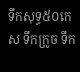ទឹកសុទ្ធ៥០កេស ទឹកក្រូច ទឹក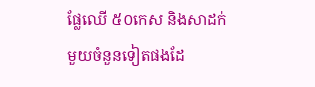ផ្លែឈើ ៥០កេស និងសាដក់មួយចំនួនទៀតផងដែ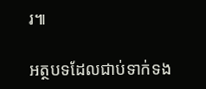រ៕

អត្ថបទដែលជាប់ទាក់ទង